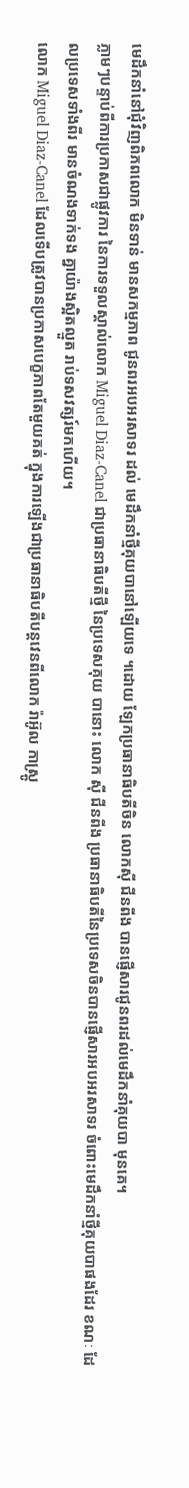មេដឹកនាំនៅជុំវិញពិភពលោក មិនទាន់ មានសកម្មភាព ជូនពរអបអរសាទរ ដល់ មេដឹកនាំថ្មីគុយបានៅឡើយទេ ។ដោយ ឡែកប្រធានាធិបតីចិន លោកស៊ី ជីនពីង បានផ្ញើសារជូនពរដល់មេដឹកនាំគុយបា មុនគេ។
ភ្លាមៗបន្ទាប់ពីការប្រកាសជាផ្លូវការ នៃការទទួលស្គាល់លោក Miguel Diaz-Canel ជាប្រធានាធិបតីថ្មី នៃប្រទេសគុយ បានោះ លោក ស៊ី ជីនពីង ប្រធានាធិបតីនៃប្រទេសចិនបានផ្ញើសារអបអរសាទរ ចំពោះមេដឹកនាំថ្មីគុយបាផងដែរ ខណៈ ដែលប្រទេសទាំងពីរ មានចំណងទាក់ទង គ្នាយ៉ាងស្អិតល្មួត រាប់ទសវត្សរ៍មកហើយ។
លោក Miguel Diaz-Canel ដែលទើបត្រូវបានប្រកាសបេក្ខភាពតែមួយគត់ ក្នុងការឡើងជាប្រធានាធិបតីបន្តវេនពីលោក រ៉ាអ៊ូល កាស្ត្រូ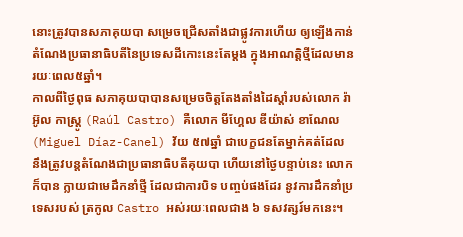នោះត្រូវបានសភាគុយបា សម្រេចជ្រើសតាំងជាផ្លូវការហើយ ឲ្យឡើងកាន់តំណែងប្រធានាធិបតីនៃប្រទេសដីកោះនេះតែម្តង ក្នុងអាណត្តិថ្មីដែលមាន រយៈពេល៥ឆ្នាំ។
កាលពីថ្ងៃពុធ សភាគុយបាបានសម្រេចចិត្តតែងតាំងដៃស្ដាំរបស់លោក រ៉ាអ៊ូល កាស្ត្រូ (Raúl Castro) គឺលោក មីហ្គែល ឌីយ៉ាស់ ខាណែល (Miguel Díaz-Canel) វ័យ ៥៧ឆ្នាំ ជាបេក្ខជនតែម្នាក់គត់ដែល នឹងត្រូវបន្តតំណែងជាប្រធានាធិបតីគុយបា ហើយនៅថ្ងៃបន្ទាប់នេះ លោកក៏បាន ក្លាយជាមេដឹកនាំថ្មី ដែលជាការបិទ បញ្ចប់ផងដែរ នូវការដឹកនាំប្រទេសរបស់ ត្រកូល Castro អស់រយៈពេលជាង ៦ ទសវត្សរ៍មកនេះ។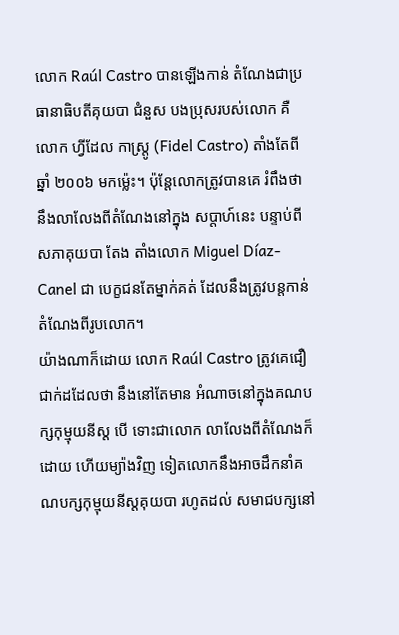លោក Raúl Castro បានឡើងកាន់ តំណែងជាប្រធានាធិបតីគុយបា ជំនួស បងប្រុសរបស់លោក គឺលោក ហ្វីដែល កាស្ត្រូ (Fidel Castro) តាំងតែពី ឆ្នាំ ២០០៦ មកម្ល៉េះ។ ប៉ុន្តែលោកត្រូវបានគេ រំពឹងថា នឹងលាលែងពីតំណែងនៅក្នុង សប្ដាហ៍នេះ បន្ទាប់ពីសភាគុយបា តែង តាំងលោក Miguel Díaz-Canel ជា បេក្ខជនតែម្នាក់គត់ ដែលនឹងត្រូវបន្តកាន់ តំណែងពីរូបលោក។
យ៉ាងណាក៏ដោយ លោក Raúl Castro ត្រូវគេជឿជាក់ដដែលថា នឹងនៅតែមាន អំណាចនៅក្នុងគណបក្សកុម្មុយនីស្ដ បើ ទោះជាលោក លាលែងពីតំណែងក៏ដោយ ហើយម្យ៉ាងវិញ ទៀតលោកនឹងអាចដឹកនាំគណបក្សកុម្មុយនីស្ដគុយបា រហូតដល់ សមាជបក្សនៅ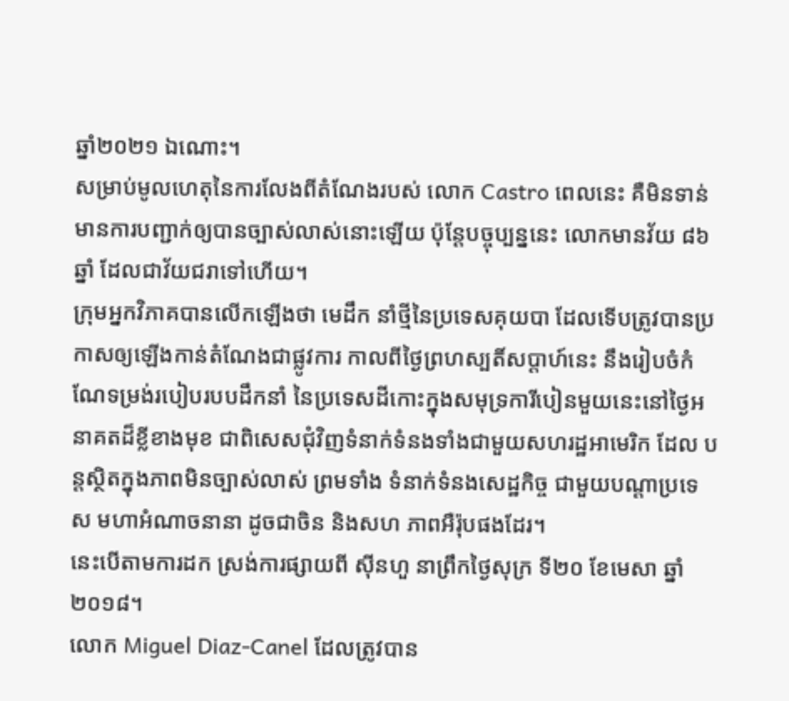ឆ្នាំ២០២១ ឯណោះ។
សម្រាប់មូលហេតុនៃការលែងពីតំណែងរបស់ លោក Castro ពេលនេះ គឺមិនទាន់មានការបញ្ជាក់ឲ្យបានច្បាស់លាស់នោះឡើយ ប៉ុន្តែបច្ចុប្បន្ននេះ លោកមានវ័យ ៨៦ឆ្នាំ ដែលជាវ័យជរាទៅហើយ។
ក្រុមអ្នកវិភាគបានលើកឡើងថា មេដឹក នាំថ្មីនៃប្រទេសគុយបា ដែលទើបត្រូវបានប្រកាសឲ្យឡើងកាន់តំណែងជាផ្លូវការ កាលពីថ្ងៃព្រហស្បតិ៍សប្តាហ៍នេះ នឹងរៀបចំកំណែទម្រង់របៀបរបបដឹកនាំ នៃប្រទេសដីកោះក្នុងសមុទ្រការីបៀនមួយនេះនៅថ្ងៃអនាគតដ៏ខ្លីខាងមុខ ជាពិសេសជុំវិញទំនាក់ទំនងទាំងជាមួយសហរដ្ឋអាមេរិក ដែល បន្តស្ថិតក្នុងភាពមិនច្បាស់លាស់ ព្រមទាំង ទំនាក់ទំនងសេដ្ឋកិច្ច ជាមួយបណ្តាប្រទេស មហាអំណាចនានា ដូចជាចិន និងសហ ភាពអឺរ៉ុបផងដែរ។
នេះបើតាមការដក ស្រង់ការផ្សាយពី ស៊ីនហួ នាព្រឹកថ្ងៃសុក្រ ទី២០ ខែមេសា ឆ្នាំ២០១៨។
លោក Miguel Diaz-Canel ដែលត្រូវបាន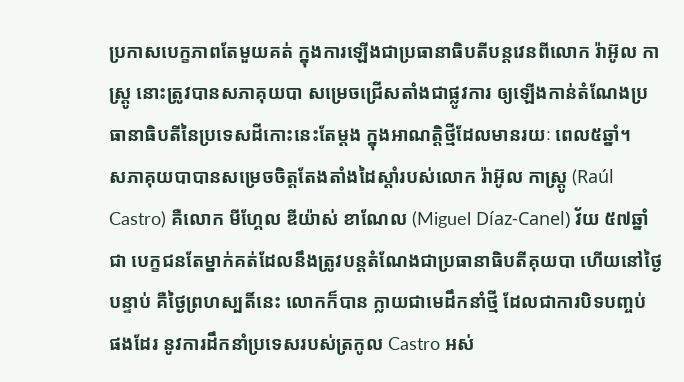ប្រកាសបេក្ខភាពតែមួយគត់ ក្នុងការឡើងជាប្រធានាធិបតីបន្តវេនពីលោក រ៉ាអ៊ូល កាស្ត្រូ នោះត្រូវបានសភាគុយបា សម្រេចជ្រើសតាំងជាផ្លូវការ ឲ្យឡើងកាន់តំណែងប្រធានាធិបតីនៃប្រទេសដីកោះនេះតែម្តង ក្នុងអាណត្តិថ្មីដែលមានរយៈ ពេល៥ឆ្នាំ។
សភាគុយបាបានសម្រេចចិត្តតែងតាំងដៃស្ដាំរបស់លោក រ៉ាអ៊ូល កាស្ត្រូ (Raúl Castro) គឺលោក មីហ្គែល ឌីយ៉ាស់ ខាណែល (Miguel Díaz-Canel) វ័យ ៥៧ឆ្នាំ ជា បេក្ខជនតែម្នាក់គត់ដែលនឹងត្រូវបន្តតំណែងជាប្រធានាធិបតីគុយបា ហើយនៅថ្ងៃ បន្ទាប់ គឺថ្ងៃព្រហស្បតិ៍នេះ លោកក៏បាន ក្លាយជាមេដឹកនាំថ្មី ដែលជាការបិទបញ្ចប់ ផងដែរ នូវការដឹកនាំប្រទេសរបស់ត្រកូល Castro អស់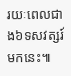រយៈពេលជាង៦ទសវត្សរ៍មកនេះ៕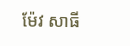ម៉ែវ សាធី